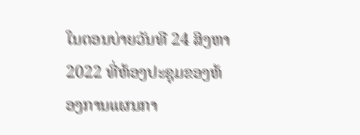ໃນຕອນບ່າຍວັນທີ 24 ສິງຫາ 2022 ທີ່ຫ້ອງປະຊຸມຂອງຫ້ອງການແຜນກາ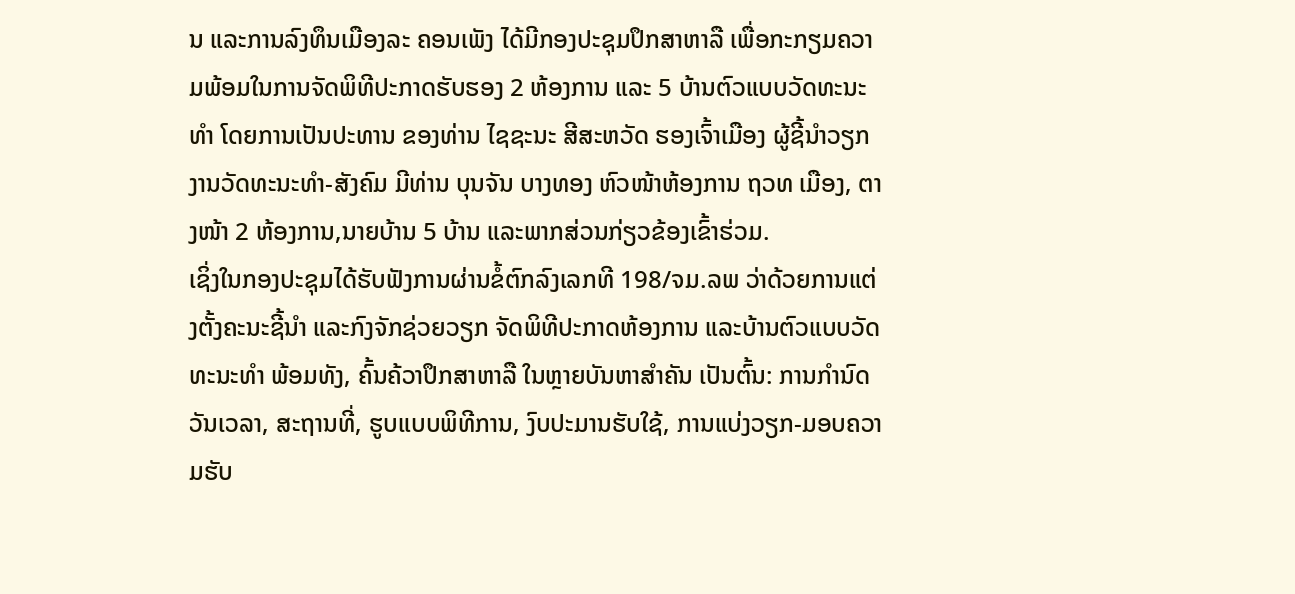ນ ແລະການລົງທຶນເມືອງລະ ຄອນເພັງ ໄດ້ມີກອງປະຊຸມປຶກສາຫາລື ເພື່ອກະກຽມຄວາມພ້ອມໃນການຈັດພິທີປະກາດຮັບຮອງ 2 ຫ້ອງການ ແລະ 5 ບ້ານຕົວແບບວັດທະນະທໍາ ໂດຍການເປັນປະທານ ຂອງທ່ານ ໄຊຊະນະ ສີສະຫວັດ ຮອງເຈົ້າເມືອງ ຜູ້ຊີ້ນໍາວຽກງານວັດທະນະທໍາ-ສັງຄົມ ມີທ່ານ ບຸນຈັນ ບາງທອງ ຫົວໜ້າຫ້ອງການ ຖວທ ເມືອງ, ຕາງໜ້າ 2 ຫ້ອງການ,ນາຍບ້ານ 5 ບ້ານ ແລະພາກສ່ວນກ່ຽວຂ້ອງເຂົ້າຮ່ວມ.
ເຊິ່ງໃນກອງປະຊຸມໄດ້ຮັບຟັງການຜ່ານຂໍ້ຕົກລົງເລກທີ 198/ຈມ.ລພ ວ່າດ້ວຍການແຕ່ງຕັ້ງຄະນະຊີ້ນໍາ ແລະກົງຈັກຊ່ວຍວຽກ ຈັດພິທີປະກາດຫ້ອງການ ແລະບ້ານຕົວແບບວັດທະນະທໍາ ພ້ອມທັງ, ຄົ້ນຄ້ວາປຶກສາຫາລື ໃນຫຼາຍບັນຫາສໍາຄັນ ເປັນຕົ້ນ: ການກໍານົດວັນເວລາ, ສະຖານທີ່, ຮູບແບບພິທີການ, ງົບປະມານຮັບໃຊ້, ການແບ່ງວຽກ-ມອບຄວາມຮັບ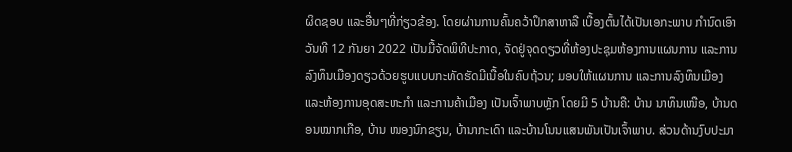ຜິດຊອບ ແລະອື່ນໆທີ່ກ່ຽວຂ້ອງ. ໂດຍຜ່ານການຄົ້ນຄວ້າປຶກສາຫາລື ເບື້ອງຕົ້ນໄດ້ເປັນເອກະພາບ ກໍານົດເອົາວັນທີ 12 ກັນຍາ 2022 ເປັນມື້ຈັດພິທີປະກາດ, ຈັດຢູ່ຈຸດດຽວທີ່ຫ້ອງປະຊຸມຫ້ອງການແຜນການ ແລະການລົງທຶນເມືອງດຽວດ້ວຍຮູບແບບກະທັດຮັດມີເນື້ອໃນຄົບຖ້ວນ; ມອບໃຫ້ແຜນການ ແລະການລົງທຶນເມືອງ ແລະຫ້ອງການອຸດສະຫະກໍາ ແລະການຄ້າເມືອງ ເປັນເຈົ້າພາບຫຼັກ ໂດຍມີ 5 ບ້ານຄື: ບ້ານ ນາທຶນເໜືອ, ບ້ານດອນໝາກເກືອ, ບ້ານ ໜອງນົກຂຽນ, ບ້ານາກະເດົາ ແລະບ້ານໂນນແສນພັນເປັນເຈົ້າພາບ. ສ່ວນດ້ານງົບປະມາ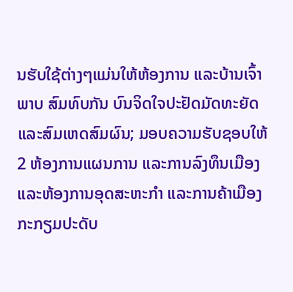ນຮັບໃຊ້ຕ່າງໆແມ່ນໃຫ້ຫ້ອງການ ແລະບ້ານເຈົ້າພາບ ສົມທົບກັນ ບົນຈິດໃຈປະຢັດມັດທະຍັດ ແລະສົມເຫດສົມຜົນ; ມອບຄວາມຮັບຊອບໃຫ້ 2 ຫ້ອງການແຜນການ ແລະການລົງທຶນເມືອງ ແລະຫ້ອງການອຸດສະຫະກໍາ ແລະການຄ້າເມືອງ ກະກຽມປະດັບ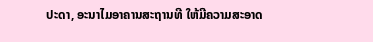ປະດາ, ອະນາໄມອາຄານສະຖານທີ ໃຫ້ມີຄວາມສະອາດ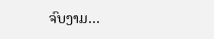ຈົບງາມ…